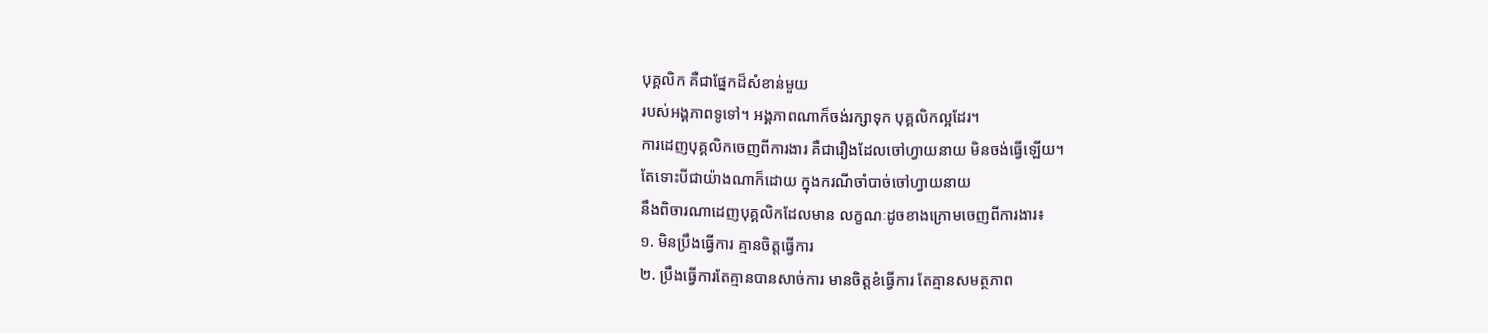បុគ្គលិក គឺជាផ្នែកដ៏សំខាន់មួយ
របស់អង្គភាពទូទៅ។ អង្គភាពណាក៏ចង់រក្សាទុក បុគ្គលិកល្អដែរ។
ការដេញបុគ្គលិកចេញពីការងារ គឺជារឿងដែលចៅហ្វាយនាយ មិនចង់ធ្វើឡើយ។
តែទោះបីជាយ៉ាងណាក៏ដោយ ក្នុងករណីចាំបាច់ចៅហ្វាយនាយ
នឹងពិចារណាដេញបុគ្គលិកដែលមាន លក្ខណៈដូចខាងក្រោមចេញពីការងារ៖
១. មិនប្រឹងធ្វើការ គ្មានចិត្តធ្វើការ
២. ប្រឹងធ្វើការតែគ្មានបានសាច់ការ មានចិត្តខំធ្វើការ តែគ្មានសមត្ថភាព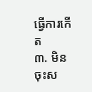ធ្វើការកើត
៣. មិនចុះស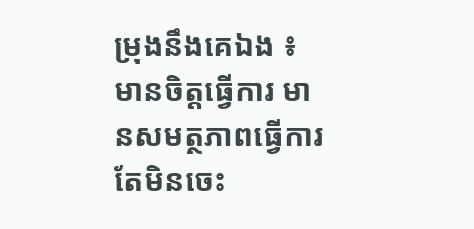ម្រុងនឹងគេឯង ៖ មានចិត្តធ្វើការ មានសមត្ថភាពធ្វើការ តែមិនចេះ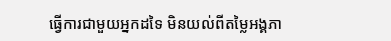ធ្វើការជាមួយអ្នកដទៃ មិនយល់ពីតម្លៃអង្គភា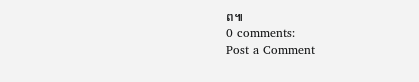ព៕
0 comments:
Post a Comment